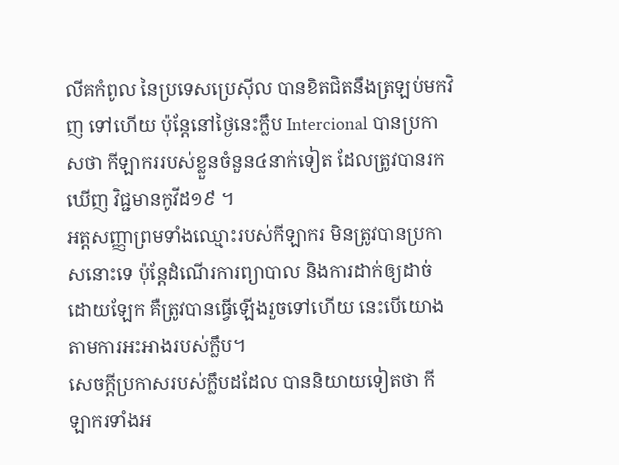លីគកំពូល នៃប្រទេសប្រេស៊ីល បានខិតជិតនឹងត្រឡប់មកវិញ ទៅហើយ ប៉ុន្តែនៅថ្ងៃនេះក្លឹប Intercional បានប្រកាសថា កីឡាកររបស់ខ្លួនចំនួន៤នាក់ទៀត ដែលត្រូវបានរកឃើញ វិជ្ជមានកូវីដ១៩ ។
អត្តសញ្ញាព្រមទាំងឈ្មោះរបស់កីឡាករ មិនត្រូវបានប្រកាសនោះទេ ប៉ុន្តែដំណើរការព្យាបាល និងការដាក់ឲ្យដាច់ដោយឡែក គឺត្រូវបានធ្វើឡើងរួចទៅហើយ នេះបើយោងតាមការអះអាងរបស់ក្លឹប។
សេចក្តីប្រកាសរបស់ក្លឹបដដែល បាននិយាយទៀតថា កីឡាករទាំងអ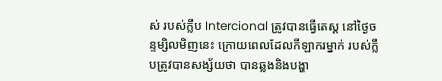ស់ របស់ក្លឹប Intercional ត្រូវបានធ្វើតេស្ត នៅថ្ងៃចន្ទម្សិលមិញនេះ ក្រោយពេលដែលកីឡាករម្នាក់ របស់ក្លឹបត្រូវបានសង្ស័យថា បានឆ្លងនិងបង្ហា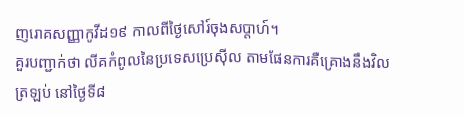ញរោគសញ្ញាកូវីដ១៩ កាលពីថ្ងៃសៅរ៍ចុងសប្តាហ៍។
គួរបញ្ជាក់ថា លីគកំពូលនៃប្រទេសប្រេស៊ីល តាមផែនការគឺគ្រោងនឹងវិលត្រឡប់ នៅថ្ងៃទី៨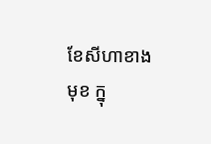ខែសីហាខាងមុខ ក្នុ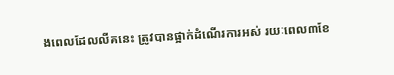ងពេលដែលលីគនេះ ត្រូវបានផ្អាក់ដំណើរការអស់ រយៈពេល៣ខែ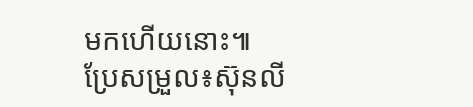មកហើយនោះ៕
ប្រែសម្រួល៖ស៊ុនលី